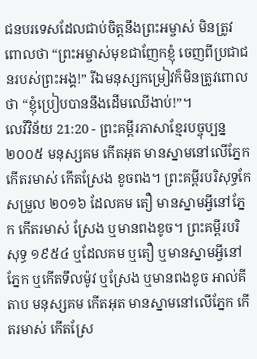ជនបរទេសដែលជាប់ចិត្តនឹងព្រះអម្ចាស់ មិនត្រូវពោលថា “ព្រះអម្ចាស់មុខជាញែកខ្ញុំ ចេញពីប្រជាជនរបស់ព្រះអង្គ!” រីឯមនុស្សកម្រៀវក៏មិនត្រូវពោលថា “ខ្ញុំប្រៀបបាននឹងដើមឈើងាប់!”។
លេវីវិន័យ 21:20 - ព្រះគម្ពីរភាសាខ្មែរបច្ចុប្បន្ន ២០០៥ មនុស្សគម កើតអុត មានស្នាមនៅលើភ្នែក កើតរមាស់ កើតស្រែង ខូចពង។ ព្រះគម្ពីរបរិសុទ្ធកែសម្រួល ២០១៦ ដែលគម តឿ មានស្នាមអ្វីនៅភ្នែក កើតរមាស់ ស្រែង ឬមានពងខូច។ ព្រះគម្ពីរបរិសុទ្ធ ១៩៥៤ ឬដែលគម ឬតឿ ឬមានស្នាមអ្វីនៅភ្នែក ឬកើតទឹលម៉ូវ ឬស្រែង ឬមានពងខូច អាល់គីតាប មនុស្សគម កើតអុត មានស្នាមនៅលើភ្នែក កើតរមាស់ កើតស្រែ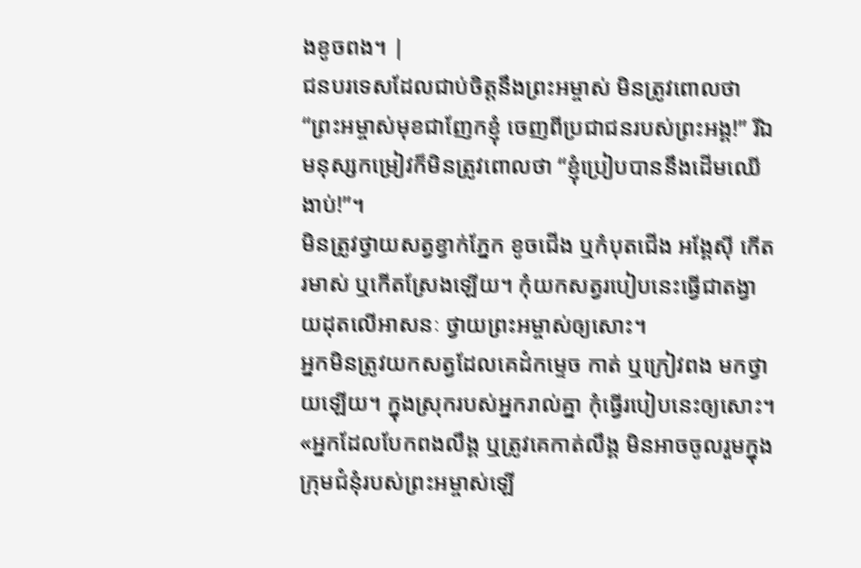ងខូចពង។ |
ជនបរទេសដែលជាប់ចិត្តនឹងព្រះអម្ចាស់ មិនត្រូវពោលថា “ព្រះអម្ចាស់មុខជាញែកខ្ញុំ ចេញពីប្រជាជនរបស់ព្រះអង្គ!” រីឯមនុស្សកម្រៀវក៏មិនត្រូវពោលថា “ខ្ញុំប្រៀបបាននឹងដើមឈើងាប់!”។
មិនត្រូវថ្វាយសត្វខ្វាក់ភ្នែក ខូចជើង ឬកំបុតជើង អង្គែស៊ី កើតរមាស់ ឬកើតស្រែងឡើយ។ កុំយកសត្វរបៀបនេះធ្វើជាតង្វាយដុតលើអាសនៈ ថ្វាយព្រះអម្ចាស់ឲ្យសោះ។
អ្នកមិនត្រូវយកសត្វដែលគេដំកម្ទេច កាត់ ឬក្រៀវពង មកថ្វាយឡើយ។ ក្នុងស្រុករបស់អ្នករាល់គ្នា កុំធ្វើរបៀបនេះឲ្យសោះ។
«អ្នកដែលបែកពងលឹង្គ ឬត្រូវគេកាត់លឹង្គ មិនអាចចូលរួមក្នុងក្រុមជំនុំរបស់ព្រះអម្ចាស់ឡើ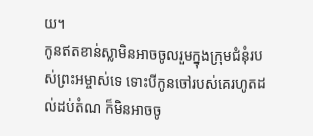យ។
កូនឥតខាន់ស្លាមិនអាចចូលរួមក្នុងក្រុមជំនុំរបស់ព្រះអម្ចាស់ទេ ទោះបីកូនចៅរបស់គេរហូតដល់ដប់តំណ ក៏មិនអាចចូ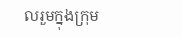លរួមក្នុងក្រុម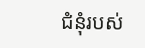ជំនុំរបស់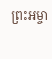ព្រះអម្ចា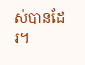ស់បានដែរ។